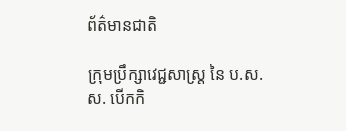ព័ត៌មានជាតិ

ក្រុមប្រឹក្សាវេជ្ជសាស្រ្ត នៃ ប.ស.ស. បើកកិ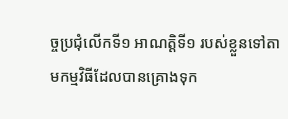ច្ចប្រជុំលើកទី១ អាណត្តិទី១ របស់ខ្លួនទៅតាមកម្មវិធីដែលបានគ្រោងទុក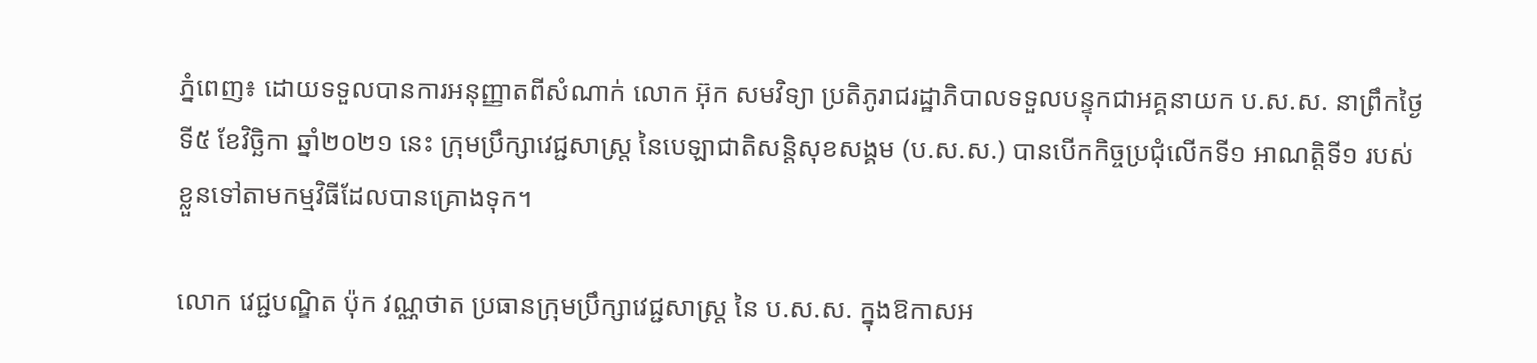ភ្នំពេញ៖ ដោយទទួលបានការអនុញ្ញាតពីសំណាក់ លោក អ៊ុក សមវិទ្យា ប្រតិភូរាជរដ្ឋាភិបាលទទួលបន្ទុកជាអគ្គនាយក ប.ស.ស. នាព្រឹកថ្ងៃទី៥ ខែវិច្ឆិកា ឆ្នាំ២០២១ នេះ ក្រុមប្រឹក្សាវេជ្ជសាស្រ្ត នៃបេឡាជាតិសន្តិសុខសង្គម (ប.ស.ស.) បានបើកកិច្ចប្រជុំលើកទី១ អាណត្តិទី១ របស់ខ្លួនទៅតាមកម្មវិធីដែលបានគ្រោងទុក។

លោក វេជ្ជបណ្ឌិត ប៉ុក វណ្ណថាត ប្រធានក្រុមប្រឹក្សាវេជ្ជសាស្រ្ត នៃ ប.ស.ស. ក្នុងឱកាសអ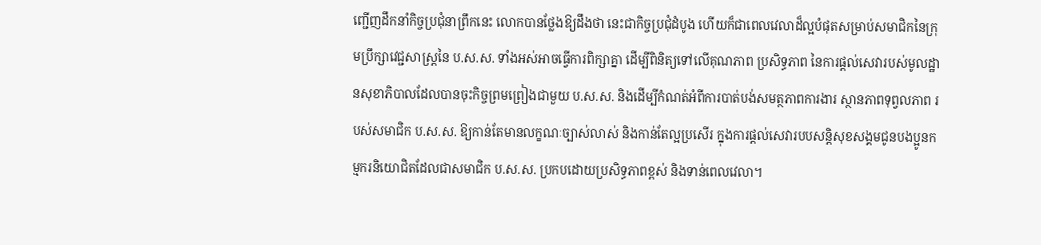ញ្ជើញដឹកនាំកិច្ចប្រជុំនាព្រឹកនេះ លោកបានថ្លែងឱ្យដឹងថា នេះជាកិច្ចប្រជុំដំបូង ហើយក៏ជាពេលវេលាដ៏ល្អបំផុតសម្រាប់សមាជិកនៃក្រុមប្រឹក្សាវេជ្ជសាស្រ្តនៃ ប.ស.ស. ទាំងអស់អាចធ្វើការពិក្សាគ្នា ដើម្បីពិនិត្យទៅលើគុណភាព ប្រសិទ្ធភាព នៃការផ្តល់សេវារបស់មូលដ្ឋានសុខាភិបាលដែលបានចុះកិច្ចព្រមព្រៀងជាមួយ ប.ស.ស. និងដើម្បីកំណត់អំពីការបាត់បង់សមត្ថភាពការងារ ស្ថានភាពទុព្វលភាព របស់សមាជិក ប.ស.ស. ឱ្យកាន់តែមានលក្ខណៈច្បាស់លាស់ និងកាន់តែល្អប្រសើរ ក្នុងការផ្តល់សេវារបបសន្តិសុខសង្គមជូនបងប្អូនកម្មករនិយោជិតដែលជាសមាជិក ប.ស.ស. ប្រកបដោយប្រសិទ្ធភាពខ្ពស់ និងទាន់ពេលវេលា។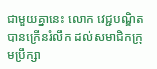ជាមួយគ្នានេះ លោក វេជ្ជបណ្ឌិត បានក្រើនរំលឹក ដល់សមាជិកក្រុមប្រឹក្សា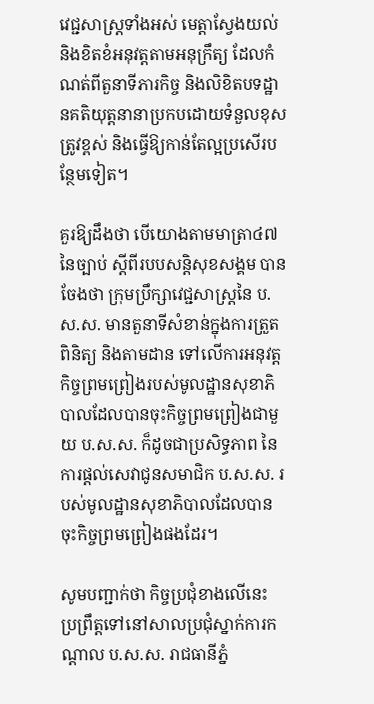វេជ្ជសាស្រ្តទាំងអស់ មេត្តាស្វែងយល់ និងខិតខំអនុវត្តតាមអនុក្រឹត្យ ដែលកំណត់ពីតួនាទីភារកិច្ច និងលិខិតបទដ្ឋានគតិយុត្តនានាប្រកបដោយទំនួលខុសត្រូវខ្ពស់ និងធ្វើឱ្យកាន់តែល្អប្រសើរបន្ថែមទៀត។

គួរឱ្យដឹងថា បើយោងតាមមាត្រា៤៧ នៃច្បាប់ ស្តីពីរបបសន្តិសុខសង្គម បានចែងថា ក្រុមប្រឹក្សាវេជ្ជសាស្រ្តនៃ ប.ស.ស. មានតួនាទីសំខាន់ក្នុងការត្រួតពិនិត្យ និងតាមដាន ទៅលើការអនុវត្តកិច្ចព្រមព្រៀងរបស់មូលដ្ឋានសុខាភិបាលដែលបានចុះកិច្ចព្រមព្រៀងជាមួយ ប.ស.ស. ក៏ដូចជាប្រសិទ្ធភាព នៃការផ្តល់សេវាជូនសមាជិក ប.ស.ស. របស់មូលដ្ឋានសុខាភិបាលដែលបានចុះកិច្ចព្រមព្រៀងផងដែរ។

សូមបញ្ជាក់ថា កិច្ចប្រជុំខាងលើនេះ ប្រព្រឹត្តទៅនៅសាលប្រជុំស្នាក់ការកណ្តាល ប.ស.ស. រាជធានីភ្នំ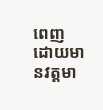ពេញ ដោយមានវត្តមា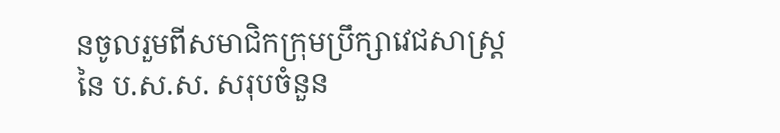នចូលរួមពីសមាជិកក្រុមប្រឹក្សាវេជសាស្រ្ត នៃ ប.ស.ស. សរុបចំនួន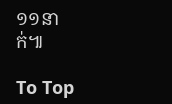១១នាក់៕

To Top